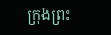ក្រុងព្រះ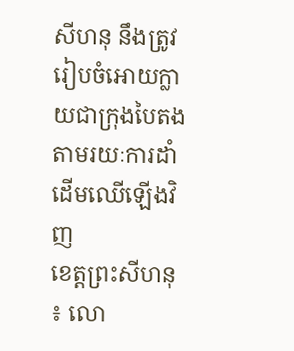សីហនុ នឹងត្រូវរៀបចំអោយក្លាយជាក្រុងបៃតង តាមរយៈការដាំដើមឈើឡើងវិញ
ខេត្តព្រះសីហនុ ៖ លោ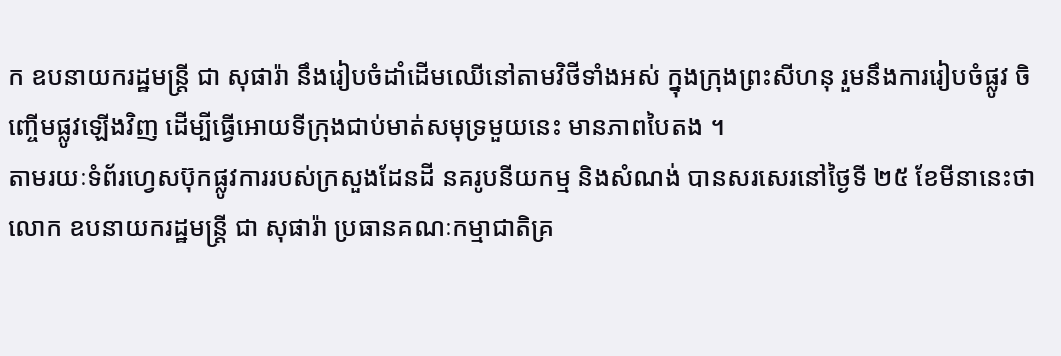ក ឧបនាយករដ្ឋមន្រ្តី ជា សុផារ៉ា នឹងរៀបចំដាំដើមឈើនៅតាមវិថីទាំងអស់ ក្នុងក្រុងព្រះសីហនុ រួមនឹងការរៀបចំផ្លូវ ចិញ្ចើមផ្លូវឡើងវិញ ដើម្បីធ្វើអោយទីក្រុងជាប់មាត់សមុទ្រមួយនេះ មានភាពបៃតង ។
តាមរយៈទំព័រហ្វេសប៊ុកផ្លូវការរបស់ក្រសួងដែនដី នគរូបនីយកម្ម និងសំណង់ បានសរសេរនៅថ្ងៃទី ២៥ ខែមីនានេះថា លោក ឧបនាយករដ្ឋមន្រ្តី ជា សុផារ៉ា ប្រធានគណៈកម្មាជាតិគ្រ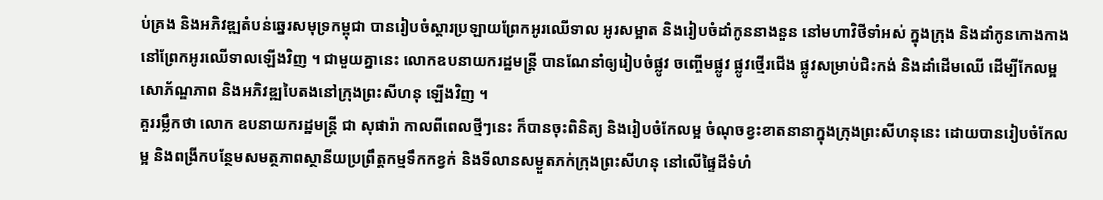ប់គ្រង និងអភិវឌ្ឍតំបន់ឆ្នេរសមុទ្រកម្ពុជា បានរៀបចំស្តារប្រឡាយព្រែកអូរឈើទាល អូរសម្អាត និងរៀបចំដាំកូននាងនួន នៅមហាវិថីទាំអស់ ក្នុងក្រុង និងដាំកូនកោងកាងនៅព្រែកអូរឈើទាលឡើងវិញ ។ ជាមួយគ្នានេះ លោកឧបនាយករដ្ឋមន្រ្តី បានណែនាំឲ្យរៀបចំផ្លូវ ចញ្ចើមផ្លូវ ផ្លូវថ្មើរជើង ផ្លូវសម្រាប់ជិះកង់ និងដាំដើមឈើ ដើម្បីកែលម្អសោភ័ណ្ឌភាព និងអភិវឌ្ឍបៃតងនៅក្រុងព្រះសីហនុ ឡើងវិញ ។
គួររម្លឹកថា លោក ឧបនាយករដ្ឋមន្រ្តី ជា សុផារ៉ា កាលពីពេលថ្មីៗនេះ ក៏បានចុះពិនិត្យ និងរៀបចំកែលម្អ ចំណុចខ្វះខាតនានាក្នុងក្រុងព្រះសីហនុនេះ ដោយបានរៀបចំកែលម្អ និងពង្រីកបន្ថែមសមត្ថភាពស្ថានីយប្រព្រឹត្តកម្មទឹកកខ្វក់ និងទីលានសម្ងួតភក់ក្រុងព្រះសីហនុ នៅលើផ្ទៃដីទំហំ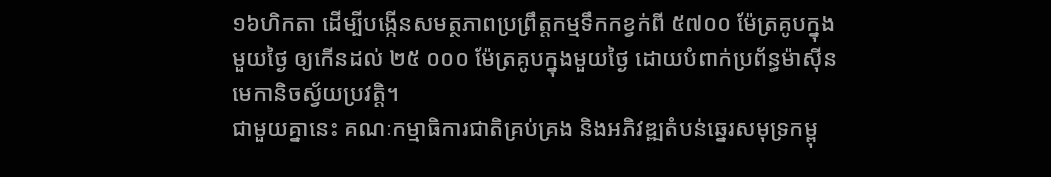១៦ហិកតា ដើម្បីបង្កើនសមត្ថភាពប្រព្រឹត្តកម្មទឹកកខ្វក់ពី ៥៧០០ ម៉ែត្រគូបក្នុងមួយថ្ងៃ ឲ្យកើនដល់ ២៥ ០០០ ម៉ែត្រគូបក្នុងមួយថ្ងៃ ដោយបំពាក់ប្រព័ន្ធម៉ាស៊ីនមេកានិចស្វ័យប្រវត្តិ។
ជាមួយគ្នានេះ គណៈកម្មាធិការជាតិគ្រប់គ្រង និងអភិវឌ្ឍតំបន់ឆ្នេរសមុទ្រកម្ពុ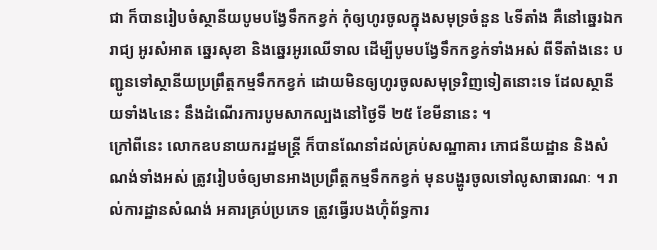ជា ក៏បានរៀបចំស្ថានីយបូមបង្វែទឹកកខ្វក់ កុំឲ្យហូរចូលក្នុងសមុទ្រចំនួន ៤ទីតាំង គឺនៅឆ្នេរឯករាជ្យ អូរសំអាត ឆ្នេរសុខា និងឆ្នេរអូរឈើទាល ដើម្បីបូមបង្វែទឹកកខ្វក់ទាំងអស់ ពីទីតាំងនេះ បញ្ជូនទៅស្ថានីយប្រព្រឹត្តកម្មទឹកកខ្វក់ ដោយមិនឲ្យហូរចូលសមុទ្រវិញទៀតនោះទេ ដែលស្ថានីយទាំង៤នេះ នឹងដំណើរការបូមសាកល្បងនៅថ្ងៃទី ២៥ ខែមីនានេះ ។
ក្រៅពីនេះ លោកឧបនាយករដ្ឋមន្រ្តី ក៏បានណែនាំដល់គ្រប់សណ្ឋាគារ ភោជនីយដ្ឋាន និងសំណង់ទាំងអស់ ត្រូវរៀបចំឲ្យមានអាងប្រព្រឹត្តកម្មទឹកកខ្វក់ មុនបង្ហូរចូលទៅលូសាធារណៈ ។ រាល់ការដ្ឋានសំណង់ អគារគ្រប់ប្រភេទ ត្រូវធ្វើរបងហ៊ុំព័ទ្ធការ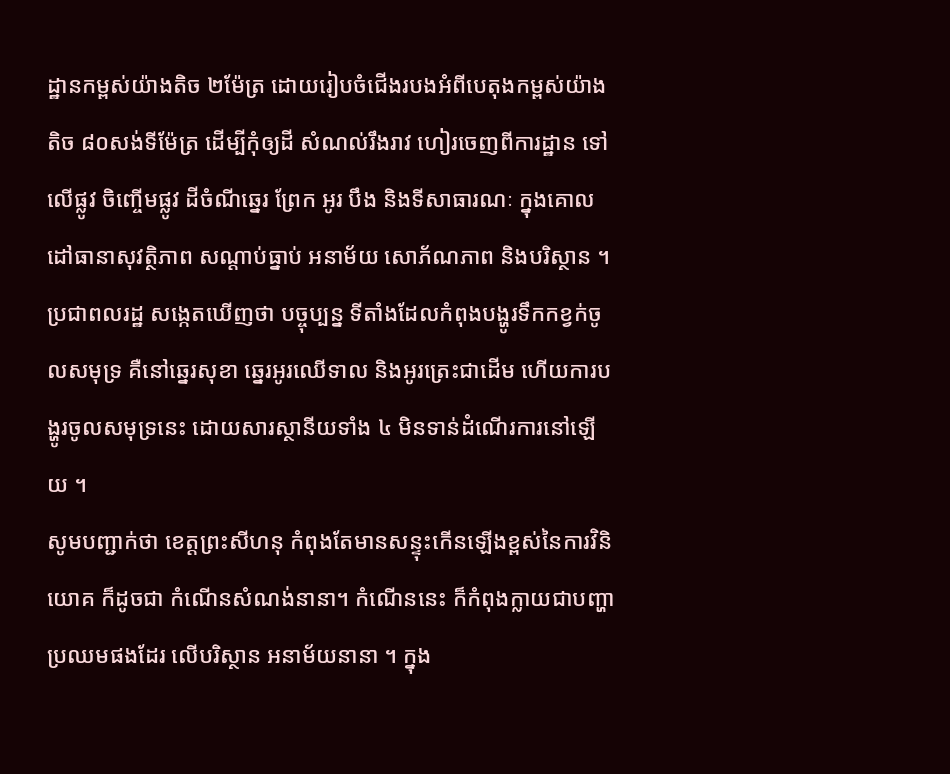ដ្ឋានកម្ពស់យ៉ាងតិច ២ម៉ែត្រ ដោយរៀបចំជើងរបងអំពីបេតុងកម្ពស់យ៉ាងតិច ៨០សង់ទីម៉ែត្រ ដើម្បីកុំឲ្យដី សំណល់រឹងរាវ ហៀរចេញពីការដ្ឋាន ទៅលើផ្លូវ ចិញ្ចើមផ្លូវ ដីចំណីឆ្នេរ ព្រែក អូរ បឹង និងទីសាធារណៈ ក្នុងគោលដៅធានាសុវត្ថិភាព សណ្ដាប់ធ្នាប់ អនាម័យ សោភ័ណភាព និងបរិស្ថាន ។ ប្រជាពលរដ្ឋ សង្កេតឃើញថា បច្ចុប្បន្ន ទីតាំងដែលកំពុងបង្ហូរទឹកកខ្វក់ចូលសមុទ្រ គឺនៅឆ្នេរសុខា ឆ្នេរអូរឈើទាល និងអូរត្រេះជាដើម ហើយការបង្ហូរចូលសមុទ្រនេះ ដោយសារស្ថានីយទាំង ៤ មិនទាន់ដំណើរការនៅឡើយ ។
សូមបញ្ជាក់ថា ខេត្តព្រះសីហនុ កំពុងតែមានសន្ទុះកើនឡើងខ្ពស់នៃការវិនិយោគ ក៏ដូចជា កំណើនសំណង់នានា។ កំណើននេះ ក៏កំពុងក្លាយជាបញ្ហាប្រឈមផងដែរ លើបរិស្ថាន អនាម័យនានា ។ ក្នុង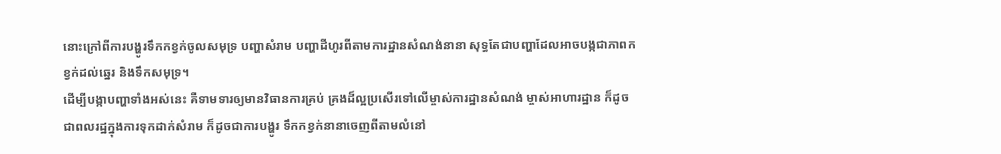នោះក្រៅពីការបង្ហូរទឹកកខ្វក់ចូលសមុទ្រ បញ្ហាសំរាម បញ្ហាដីហូរពីតាមការដ្ឋានសំណង់នានា សុទ្ធតែជាបញ្ហាដែលអាចបង្កជាភាពកខ្វក់ដល់ឆ្នេរ និងទឹកសមុទ្រ។
ដើម្បីបង្កាបញ្ហាទាំងអស់នេះ គឺទាមទារឲ្យមានវិធានការគ្រប់ គ្រងដ៏ល្អប្រសើរទៅលើម្ចាស់ការដ្ឋានសំណង់ ម្ចាស់អាហារដ្ឋាន ក៏ដូចជាពលរដ្ឋក្នុងការទុកដាក់សំរាម ក៏ដូចជាការបង្ហូរ ទឹកកខ្វក់នានាចេញពីតាមលំនៅ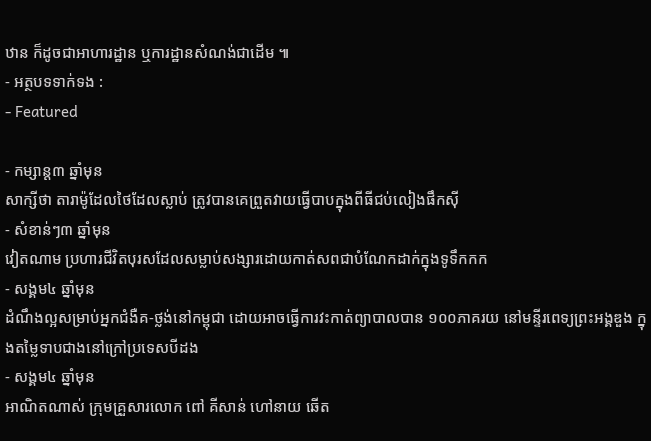ឋាន ក៏ដូចជាអាហារដ្ឋាន ឬការដ្ឋានសំណង់ជាដើម ៕
- អត្ថបទទាក់ទង :
- Featured

- កម្សាន្ត៣ ឆ្នាំមុន
សាក្សីថា តារាម៉ូដែលថៃដែលស្លាប់ ត្រូវបានគេព្រួតវាយធ្វើបាបក្នុងពីធីជប់លៀងផឹកស៊ី
- សំខាន់ៗ៣ ឆ្នាំមុន
វៀតណាម ប្រហារជីវិតបុរសដែលសម្លាប់សង្សារដោយកាត់សពជាបំណែកដាក់ក្នុងទូទឹកកក
- សង្គម៤ ឆ្នាំមុន
ដំណឹងល្អសម្រាប់អ្នកជំងឺគ-ថ្លង់នៅកម្ពុជា ដោយអាចធ្វើការវះកាត់ព្យាបាលបាន ១០០ភាគរយ នៅមន្ទីរពេទ្យព្រះអង្គឌួង ក្នុងតម្លៃទាបជាងនៅក្រៅប្រទេសបីដង
- សង្គម៤ ឆ្នាំមុន
អាណិតណាស់ ក្រុមគ្រួសារលោក ពៅ គីសាន់ ហៅនាយ ឆើត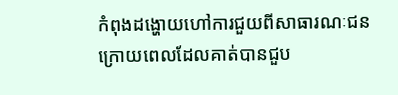កំពុងដង្ហោយហៅការជួយពីសាធារណៈជន ក្រោយពេលដែលគាត់បានជួប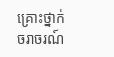គ្រោះថ្នាក់ចរាចរណ៍